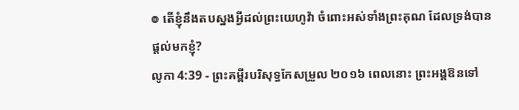៙ តើខ្ញុំនឹងតបស្នងអ្វីដល់ព្រះយេហូវ៉ា ចំពោះអស់ទាំងព្រះគុណ ដែលទ្រង់បានផ្តល់មកខ្ញុំ?
លូកា 4:39 - ព្រះគម្ពីរបរិសុទ្ធកែសម្រួល ២០១៦ ពេលនោះ ព្រះអង្គឱនទៅ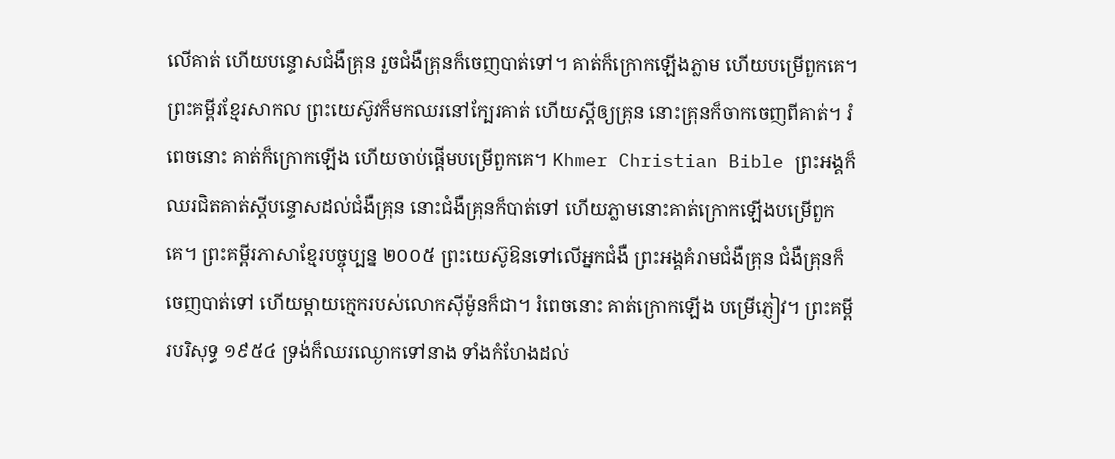លើគាត់ ហើយបន្ទោសជំងឺគ្រុន រួចជំងឺគ្រុនក៏ចេញបាត់ទៅ។ គាត់ក៏ក្រោកឡើងភ្លាម ហើយបម្រើពួកគេ។ ព្រះគម្ពីរខ្មែរសាកល ព្រះយេស៊ូវក៏មកឈរនៅក្បែរគាត់ ហើយស្ដីឲ្យគ្រុន នោះគ្រុនក៏ចាកចេញពីគាត់។ រំពេចនោះ គាត់ក៏ក្រោកឡើង ហើយចាប់ផ្ដើមបម្រើពួកគេ។ Khmer Christian Bible ព្រះអង្គក៏ឈរជិតគាត់ស្ដីបន្ទោសដល់ជំងឺគ្រុន នោះជំងឺគ្រុនក៏បាត់ទៅ ហើយភ្លាមនោះគាត់ក្រោកឡើងបម្រើពួកគេ។ ព្រះគម្ពីរភាសាខ្មែរបច្ចុប្បន្ន ២០០៥ ព្រះយេស៊ូឱនទៅលើអ្នកជំងឺ ព្រះអង្គគំរាមជំងឺគ្រុន ជំងឺគ្រុនក៏ចេញបាត់ទៅ ហើយម្ដាយក្មេករបស់លោកស៊ីម៉ូនក៏ជា។ រំពេចនោះ គាត់ក្រោកឡើង បម្រើភ្ញៀវ។ ព្រះគម្ពីរបរិសុទ្ធ ១៩៥៤ ទ្រង់ក៏ឈរឈ្ងោកទៅនាង ទាំងកំហែងដល់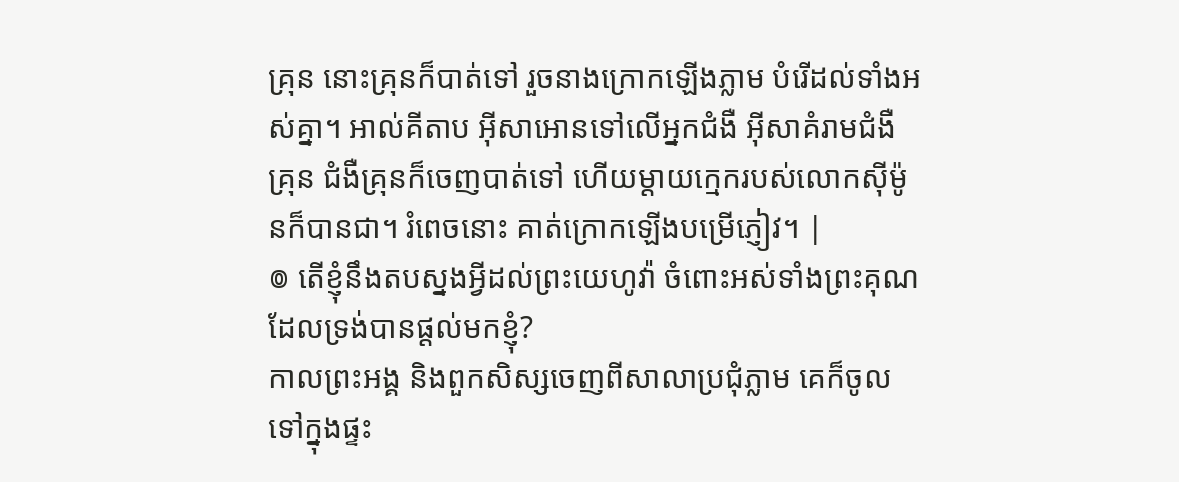គ្រុន នោះគ្រុនក៏បាត់ទៅ រួចនាងក្រោកឡើងភ្លាម បំរើដល់ទាំងអស់គ្នា។ អាល់គីតាប អ៊ីសាអោនទៅលើអ្នកជំងឺ អ៊ីសាគំរាមជំងឺគ្រុន ជំងឺគ្រុនក៏ចេញបាត់ទៅ ហើយម្ដាយក្មេករបស់លោកស៊ីម៉ូនក៏បានជា។ រំពេចនោះ គាត់ក្រោកឡើងបម្រើភ្ញៀវ។ |
៙ តើខ្ញុំនឹងតបស្នងអ្វីដល់ព្រះយេហូវ៉ា ចំពោះអស់ទាំងព្រះគុណ ដែលទ្រង់បានផ្តល់មកខ្ញុំ?
កាលព្រះអង្គ និងពួកសិស្សចេញពីសាលាប្រជុំភ្លាម គេក៏ចូលទៅក្នុងផ្ទះ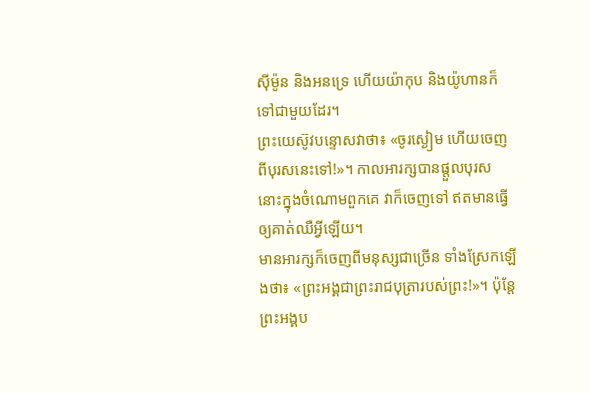ស៊ីម៉ូន និងអនទ្រេ ហើយយ៉ាកុប និងយ៉ូហានក៏ទៅជាមួយដែរ។
ព្រះយេស៊ូវបន្ទោសវាថា៖ «ចូរស្ងៀម ហើយចេញពីបុរសនេះទៅ!»។ កាលអារក្សបានផ្តួលបុរសនោះក្នុងចំណោមពួកគេ វាក៏ចេញទៅ ឥតមានធ្វើឲ្យគាត់ឈឺអ្វីឡើយ។
មានអារក្សក៏ចេញពីមនុស្សជាច្រើន ទាំងស្រែកឡើងថា៖ «ព្រះអង្គជាព្រះរាជបុត្រារបស់ព្រះ!»។ ប៉ុន្តែ ព្រះអង្គប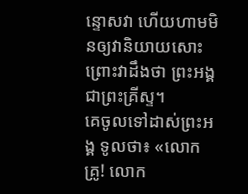ន្ទោសវា ហើយហាមមិនឲ្យវានិយាយសោះ ព្រោះវាដឹងថា ព្រះអង្គជាព្រះគ្រីស្ទ។
គេចូលទៅដាស់ព្រះអង្គ ទូលថា៖ «លោកគ្រូ! លោក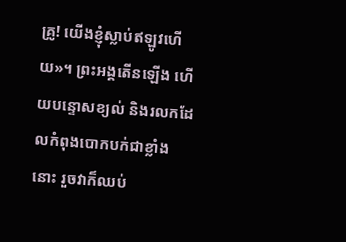គ្រូ! យើងខ្ញុំស្លាប់ឥឡូវហើយ»។ ព្រះអង្គតើនឡើង ហើយបន្ទោសខ្យល់ និងរលកដែលកំពុងបោកបក់ជាខ្លាំងនោះ រួចវាក៏ឈប់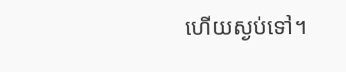ហើយស្ងប់ទៅ។